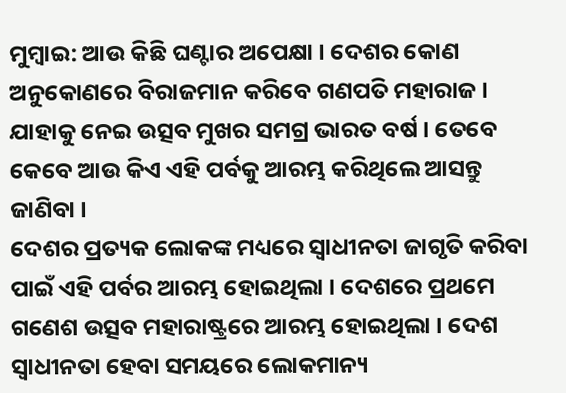ମୁମ୍ବାଇ: ଆଉ କିଛି ଘଣ୍ଟାର ଅପେକ୍ଷା । ଦେଶର କୋଣ ଅନୁକୋଣରେ ବିରାଜମାନ କରିବେ ଗଣପତି ମହାରାଜ । ଯାହାକୁ ନେଇ ଉତ୍ସବ ମୁଖର ସମଗ୍ର ଭାରତ ବର୍ଷ । ତେବେ କେବେ ଆଉ କିଏ ଏହି ପର୍ବକୁ ଆରମ୍ଭ କରିଥିଲେ ଆସନ୍ତୁ ଜାଣିବା ।
ଦେଶର ପ୍ରତ୍ୟକ ଲୋକଙ୍କ ମଧ୍ୟରେ ସ୍ବାଧୀନତା ଜାଗୃତି କରିବା ପାଇଁ ଏହି ପର୍ବର ଆରମ୍ଭ ହୋଇଥିଲା । ଦେଶରେ ପ୍ରଥମେ ଗଣେଶ ଉତ୍ସବ ମହାରାଷ୍ଟ୍ରରେ ଆରମ୍ଭ ହୋଇଥିଲା । ଦେଶ ସ୍ବାଧୀନତା ହେବା ସମୟରେ ଲୋକମାନ୍ୟ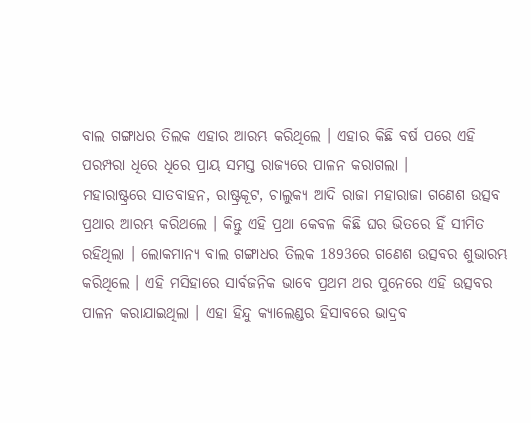ବାଲ ଗଙ୍ଗାଧର ତିଲକ ଏହାର ଆରମ୍ଭ କରିଥିଲେ । ଏହାର କିଛି ବର୍ଷ ପରେ ଏହି ପରମ୍ପରା ଧିରେ ଧିରେ ପ୍ରାୟ ସମସ୍ତ ରାଜ୍ୟରେ ପାଳନ କରାଗଲା ।
ମହାରାଷ୍ଟ୍ରରେ ସାତବାହନ, ରାଷ୍ଟ୍ରକୂଟ, ଚାଲୁକ୍ୟ ଆଦି ରାଜା ମହାରାଜା ଗଣେଶ ଉତ୍ସବ ପ୍ରଥାର ଆରମ୍ଭ କରିଥଲେ । କିନ୍ତୁ ଏହି ପ୍ରଥା କେବଳ କିଛି ଘର ଭିତରେ ହିଁ ସୀମିତ ରହିଥିଲା । ଲୋକମାନ୍ୟ ବାଲ ଗଙ୍ଗାଧର ତିଲକ 1893ରେ ଗଣେଶ ଉତ୍ସବର ଶୁଭାରମ୍ଭ କରିଥିଲେ । ଏହି ମସିହାରେ ସାର୍ବଜନିକ ଭାବେ ପ୍ରଥମ ଥର ପୁନେରେ ଏହି ଉତ୍ସବର ପାଳନ କରାଯାଇଥିଲା । ଏହା ହିନ୍ଦୁ କ୍ୟାଲେଣ୍ଡର ହିସାବରେ ଭାଦ୍ରବ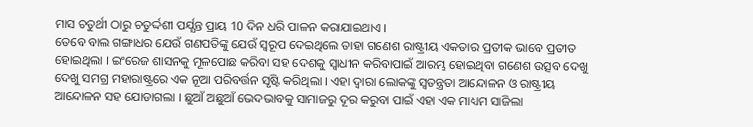ମାସ ଚତୁର୍ଥୀ ଠାରୁ ଚତୁର୍ଦ୍ଦଶୀ ପର୍ଯ୍ଯନ୍ତ ପ୍ରାୟ 10 ଦିନ ଧରି ପାଳନ କରାଯାଇଥାଏ ।
ତେବେ ବାଲ ଗଙ୍ଗାଧର ଯେଉଁ ଗଣପତିଙ୍କୁ ଯେଉଁ ସ୍ବରୂପ ଦେଇଥିଲେ ତାହା ଗଣେଶ ରାଷ୍ଟ୍ରୀୟ ଏକତାର ପ୍ରତୀକ ଭାବେ ପ୍ରତୀତ ହୋଇଥିଲା । ଇଂରେଜ ଶାସନକୁ ମୂଳପୋଛ କରିବା ସହ ଦେଶକୁ ସ୍ବାଧୀନ କରିବାପାଇଁ ଆରମ୍ଭ ହୋଇଥିବା ଗଣେଶ ଉତ୍ସବ ଦେଖୁ ଦେଖୁ ସମଗ୍ର ମହାରାଷ୍ଟ୍ରରେ ଏକ ନୂଆ ପରିବର୍ତ୍ତନ ସୃଷ୍ଟି କରିଥିଲା । ଏହା ଦ୍ବାରା ଲୋକଙ୍କୁ ସ୍ବତନ୍ତ୍ରତା ଆନ୍ଦୋଳନ ଓ ରାଷ୍ଟ୍ରୀୟ ଆନ୍ଦୋଳନ ସହ ଯୋଡାଗଲା । ଛୁଆଁ ଅଛୁଆଁ ଭେଦଭାବକୁ ସାମାଜରୁ ଦୂର କରୁବା ପାଇଁ ଏହା ଏକ ମାଧ୍ୟମ ସାଜିଲା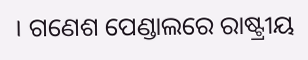। ଗଣେଶ ପେଣ୍ଡାଲରେ ରାଷ୍ଟ୍ରୀୟ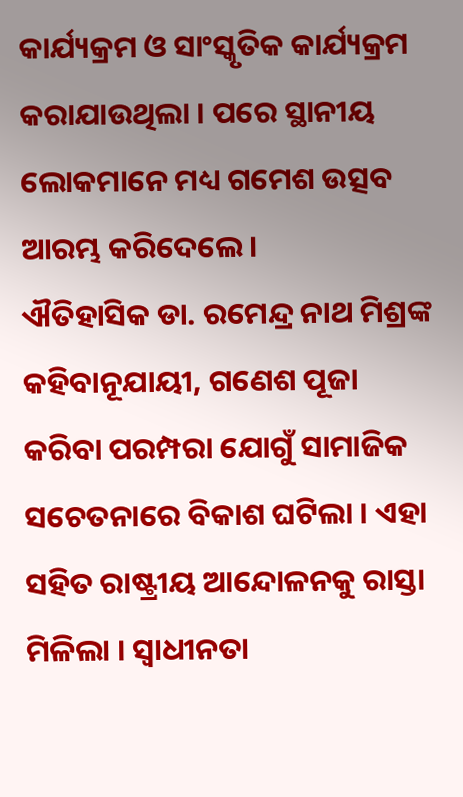କାର୍ଯ୍ୟକ୍ରମ ଓ ସାଂସ୍କୃତିକ କାର୍ଯ୍ୟକ୍ରମ କରାଯାଉଥିଲା । ପରେ ସ୍ଥାନୀୟ ଲୋକମାନେ ମଧ୍ୟ ଗମେଶ ଉତ୍ସବ ଆରମ୍ଭ କରିଦେଲେ ।
ଐତିହାସିକ ଡା. ରମେନ୍ଦ୍ର ନାଥ ମିଶ୍ରଙ୍କ କହିବାନୂଯାୟୀ, ଗଣେଶ ପୂଜା କରିବା ପରମ୍ପରା ଯୋଗୁଁ ସାମାଜିକ ସଚେତନାରେ ବିକାଶ ଘଟିଲା । ଏହା ସହିତ ରାଷ୍ଟ୍ରୀୟ ଆନ୍ଦୋଳନକୁ ରାସ୍ତା ମିଳିଲା । ସ୍ବାଧୀନତା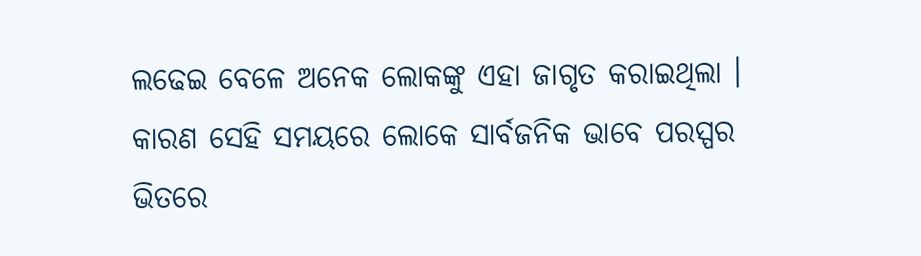ଲଢେଇ ବେଳେ ଅନେକ ଲୋକଙ୍କୁ ଏହା ଜାଗୃତ କରାଇଥିଲା । କାରଣ ସେହି ସମୟରେ ଲୋକେ ସାର୍ବଜନିକ ଭାବେ ପରସ୍ପର ଭିତରେ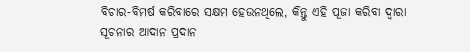ବିଚାର-ବିମର୍ଷ କରିବାରେ ସକ୍ଷମ ହେଉନଥିଲେ, କିନ୍ତୁ ଏହି ପୂଜା କରିବା ଦ୍ବାରା ସୂଚନାର ଆଦାନ ପ୍ରଦାନ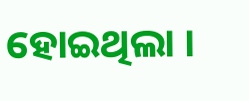ହୋଇଥିଲା ।